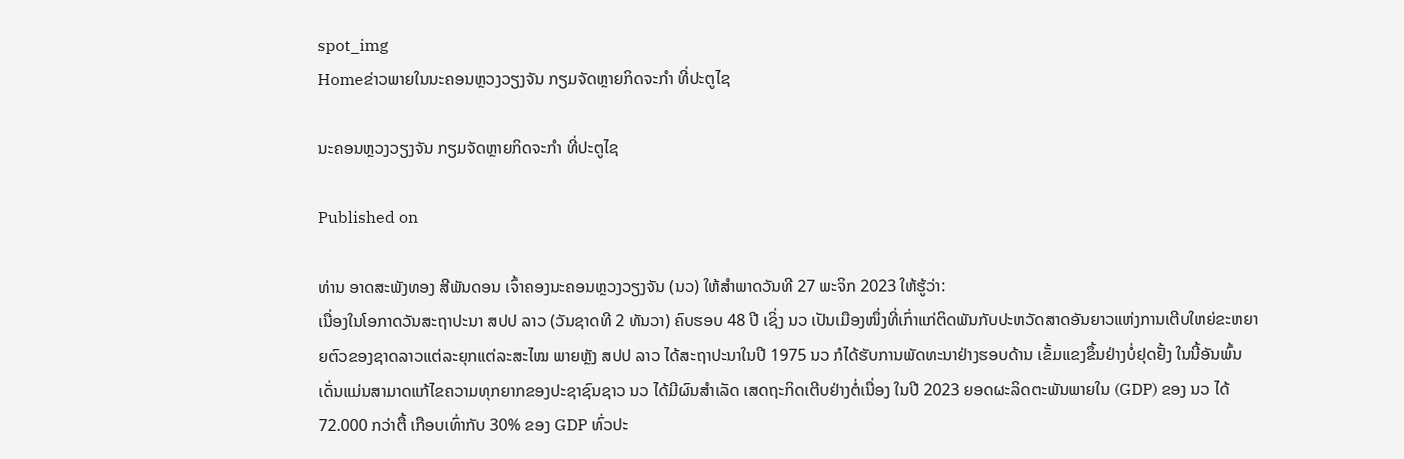spot_img
Homeຂ່າວພາຍໃນນະຄອນຫຼວງວຽງຈັນ ກຽມຈັດຫຼາຍກິດຈະກຳ ທີ່ປະຕູໄຊ

ນະຄອນຫຼວງວຽງຈັນ ກຽມຈັດຫຼາຍກິດຈະກຳ ທີ່ປະຕູໄຊ

Published on

ທ່ານ ອາດສະພັງທອງ ສີພັນດອນ ເຈົ້າຄອງນະຄອນຫຼວງວຽງຈັນ (ນວ) ໃຫ້ສຳພາດວັນທີ 27 ພະຈິກ 2023 ໃຫ້ຮູ້ວ່າ:
ເນື່ອງໃນໂອກາດວັນສະຖາປະນາ ສປປ ລາວ (ວັນຊາດທີ 2 ທັນວາ) ຄົບຮອບ 48 ປີ ເຊິ່ງ ນວ ເປັນເມືອງໜຶ່ງທີ່ເກົ່າແກ່ຕິດພັນກັບປະຫວັດສາດອັນຍາວແຫ່ງການເຕີບໃຫຍ່ຂະຫຍາຍຕົວຂອງຊາດລາວແຕ່ລະຍຸກແຕ່ລະສະໄໝ ພາຍຫຼັງ ສປປ ລາວ ໄດ້ສະຖາປະນາໃນປີ 1975 ນວ ກໍໄດ້ຮັບການພັດທະນາຢ່າງຮອບດ້ານ ເຂັ້ມແຂງຂຶ້ນຢ່າງບໍ່ຢຸດຢັ້ງ ໃນນີ້ອັນພົ້ນເດັ່ນແມ່ນສາມາດແກ້ໄຂຄວາມທຸກຍາກຂອງປະຊາຊົນຊາວ ນວ ໄດ້ມີຜົນສຳເລັດ ເສດຖະກິດເຕີບຢ່າງຕໍ່ເນື່ອງ ໃນປີ 2023 ຍອດຜະລິດຕະພັນພາຍໃນ (GDP) ຂອງ ນວ ໄດ້ 72.000 ກວ່າຕື້ ເກືອບເທົ່າກັບ 30% ຂອງ GDP ທົ່ວປະ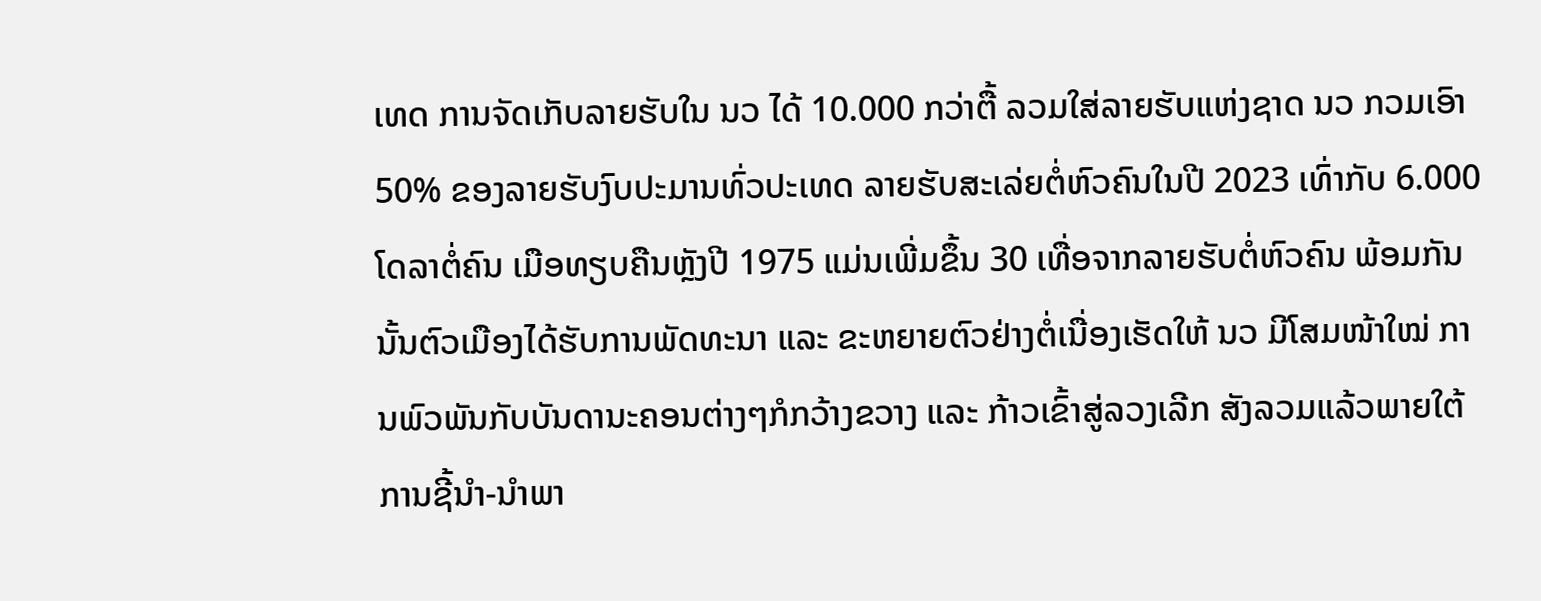ເທດ ການຈັດເກັບລາຍຮັບໃນ ນວ ໄດ້ 10.000 ກວ່າຕື້ ລວມໃສ່ລາຍຮັບແຫ່ງຊາດ ນວ ກວມເອົາ 50% ຂອງລາຍຮັບງົບປະມານທົ່ວປະເທດ ລາຍຮັບສະເລ່ຍຕໍ່ຫົວຄົນໃນປີ 2023 ເທົ່າກັບ 6.000 ໂດລາຕໍ່ຄົນ ເມືອທຽບຄືນຫຼັງປີ 1975 ແມ່ນເພີ່ມຂຶ້ນ 30 ເທື່ອຈາກລາຍຮັບຕໍ່ຫົວຄົນ ພ້ອມກັນນັ້ນຕົວເມືອງໄດ້ຮັບການພັດທະນາ ແລະ ຂະຫຍາຍຕົວຢ່າງຕໍ່ເນື່ອງເຮັດໃຫ້ ນວ ມີໂສມໜ້າໃໝ່ ການພົວພັນກັບບັນດານະຄອນຕ່າງໆກໍກວ້າງຂວາງ ແລະ ກ້າວເຂົ້າສູ່ລວງເລີກ ສັງລວມແລ້ວພາຍໃຕ້ການຊີ້ນຳ-ນຳພາ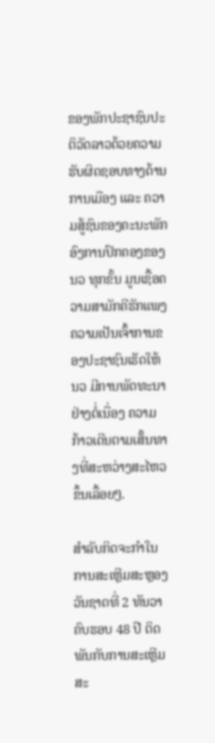ຂອງພັກປະຊາຊົນປະຕິວັດລາວດ້ວຍຄວາມຮັບຜິດຊອບທາງດ້ານການເມືອງ ແລະ ຄວາມສູ້ຊົນຂອງຄະນະພັກ ອົງການປົກຄອງຂອງ ນວ ທຸກຂັ້ນ ມູນເຊື້ອຄວາມສາມັກຄີຮັກແພງ ຄວາມເປັນເຈົ້າການຂອງປະຊາຊົນເຮັດໃຫ້ ນວ ມີການພັດທະນາຢ່າງຕໍ່ເນື່ອງ ຄວາມກ້າວເດີນຕາມເສັ້ນທາງທີ່ສະຫວ່າງສະໄຫວຂຶ້ນເລື້ອຍໆ.

ສຳລັບກິດຈະກຳໃນການສະເຫຼີມສະຫຼອງວັນຊາດທີ່ 2 ທັນວາ ຄົບຮອບ 48 ປີ ຕິດພັນກັບການສະເຫຼີມສະ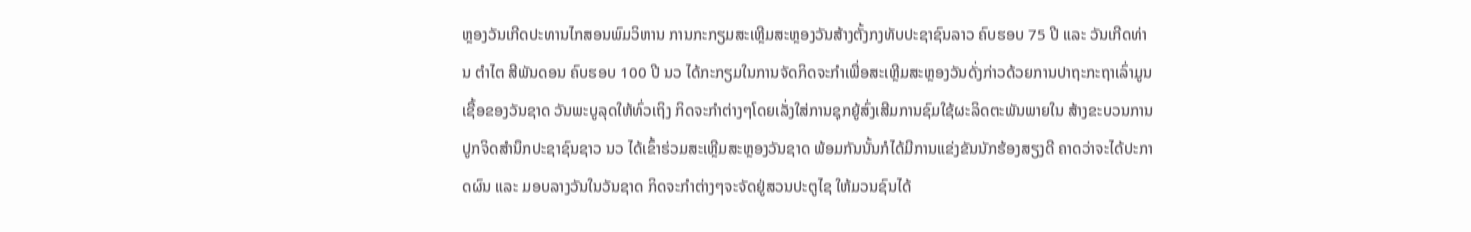ຫຼອງວັນເກີດປະທານໄກສອນພົມວິຫານ ການກະກຽມສະເຫຼີມສະຫຼອງວັນສ້າງຕັ້ງກງທັບປະຊາຊົນລາວ ຄົບຮອບ 75 ປີ ແລະ ວັນເກີດທ່ານ ຕຳໄຕ ສີພັນດອນ ຄົບຮອບ 100 ປີ ນວ ໄດ້ກະກຽມໃນການຈັດກິດຈະກຳເພື່ອສະເຫຼີມສະຫຼອງວັນດັ່ງກ່າວດ້ວຍການປາຖະກະຖາເລົ່າມູນເຊື້ອຂອງວັນຊາດ ວັນພະບູລຸດໃຫ້ທົ່ວເຖິງ ກິດຈະກຳຕ່າງໆໂດຍເລັ່ງໃສ່ການຊຸກຍູ້ສົ່ງເສີມການຊົມໃຊ້ຜະລິດຕະພັນພາຍໃນ ສ້າງຂະບວນການປູກຈິດສຳນຶກປະຊາຊົນຊາວ ນວ ໄດ້ເຂົ້າຮ່ວມສະເຫຼີມສະຫຼອງວັນຊາດ ພ້ອມກັນນັ້ນກໍໄດ້ມີການແຂ່ງຂັນນັກຮ້ອງສຽງດີ ຄາດວ່າຈະໄດ້ປະກາດຜົນ ແລະ ມອບລາງວັນໃນວັນຊາດ ກິດຈະກຳຕ່າງໆຈະຈັດຢູ່ສວນປະຕູໄຊ ໃຫ້ມວນຊົນໄດ້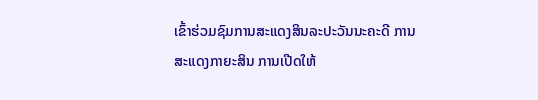ເຂົ້າຮ່ວມຊົມການສະແດງສິນລະປະວັນນະຄະດີ ການສະແດງກາຍະສິນ ການເປີດໃຫ້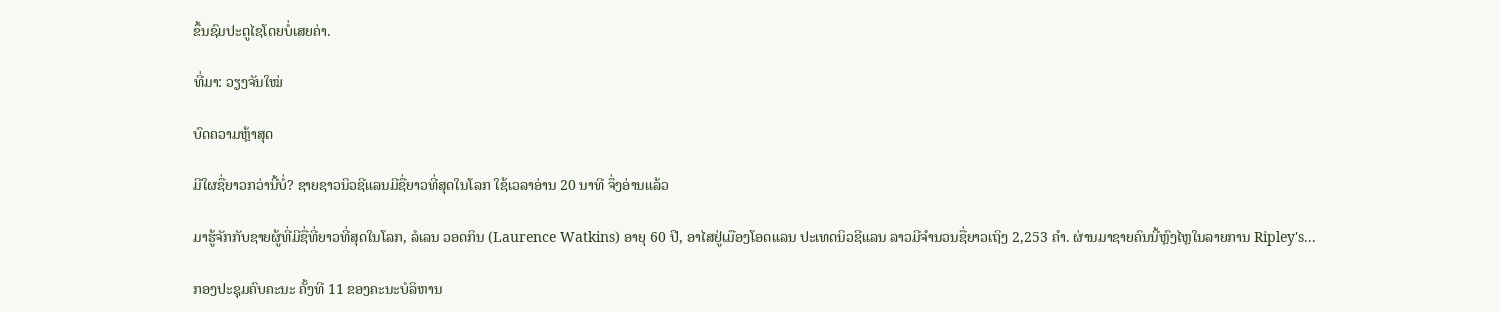ຂຶ້ນຊົມປະຕູໄຊໂດຍບໍ່ເສຍຄ່າ.

ທີ່ມາ: ວຽງຈັນໃໝ່

ບົດຄວາມຫຼ້າສຸດ

ມີໃຜຊື່ຍາວກວ່ານີ້ບໍ່? ຊາຍຊາວນິວຊີແລນມີຊື່ຍາວທີ່ສຸດໃນໂລກ ໃຊ້ເວລາອ່ານ 20 ນາທີ ຈຶ່ງອ່ານແລ້ວ

ມາຮູ້ຈັກກັບຊາຍຜູ້ທີ່ມີຊື່ທີ່ຍາວທີ່ສຸດໃນໂລກ, ລໍເລນ ວອດກິນ (Laurence Watkins) ອາຍຸ 60 ປີ, ອາໄສຢູ່ເມືອງໂອດແລນ ປະເທດນິວຊີແລນ ລາວມີຈໍານວນຊື່ຍາວເຖິງ 2,253 ຄໍາ. ຜ່ານມາຊາຍຄົນນີ້ຫຼົງໄຫຼໃນລາຍການ Ripley's...

ກອງປະຊຸມຄົບຄະນະ ຄັ້ງທີ 11 ຂອງຄະນະບໍລິຫານ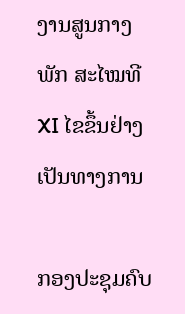ງານສູນກາງພັກ ສະໄໝທີ XI ໄຂຂຶ້ນຢ່າງເປັນທາງການ

ກອງປະຊຸມຄົບ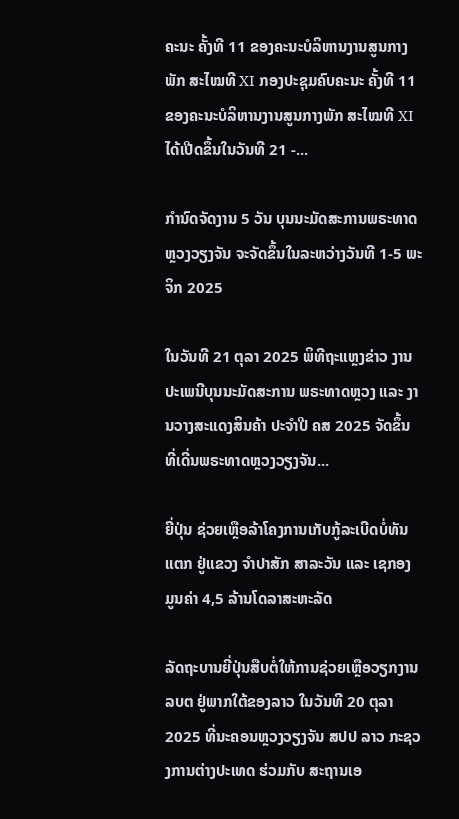ຄະນະ ຄັ້ງທີ 11 ຂອງຄະນະບໍລິຫານງານສູນກາງພັກ ສະໄໝທີ XI ກອງປະຊຸມຄົບຄະນະ ຄັ້ງທີ 11 ຂອງຄະນະບໍລິຫານງານສູນກາງພັກ ສະໄໝທີ XI ໄດ້ເປີດຂຶ້ນໃນວັນທີ 21 -...

ກຳນົດຈັດງານ 5 ວັນ ບຸນນະມັດສະການພຣະທາດຫຼວງວຽງຈັນ ຈະຈັດຂຶ້ນໃນລະຫວ່າງວັນທີ 1-5 ພະຈິກ 2025

ໃນວັນທີ 21 ຕຸລາ 2025 ພິທີຖະແຫຼງຂ່າວ ງານປະເພນີບຸນນະມັດສະການ ພຣະທາດຫຼວງ ແລະ ງານວາງສະແດງສິນຄ້າ ປະຈຳປີ ຄສ 2025 ຈັດຂຶ້ນ ທີ່ເດີ່ນພຣະທາດຫຼວງວຽງຈັນ...

ຍີ່ປຸ່ນ ຊ່ວຍເຫຼືອລ້າໂຄງການເກັບກູ້ລະເບີດບໍ່ທັນແຕກ ຢູ່ແຂວງ ຈຳປາສັກ ສາລະວັນ ແລະ ເຊກອງ ມູນຄ່າ 4,5 ລ້ານໂດລາສະຫະລັດ

ລັດຖະບານຍີ່ປຸ່ນສືບຕໍ່ໃຫ້ການຊ່ວຍເຫຼືອວຽກງານ ລບຕ ຢູ່ພາກໃຕ້ຂອງລາວ ໃນວັນທີ 20 ຕຸລາ 2025 ທີ່ນະຄອນຫຼວງວຽງຈັນ ສປປ ລາວ ກະຊວງການຕ່າງປະເທດ ຮ່ວມກັບ ສະຖານເອ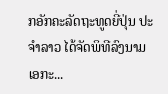ກອັກຄະລັດຖະທູດຍີ່ປຸ່ນ ປະຈໍາລາວ ໄດ້ຈັດພິທີລົງນາມເອກະ...